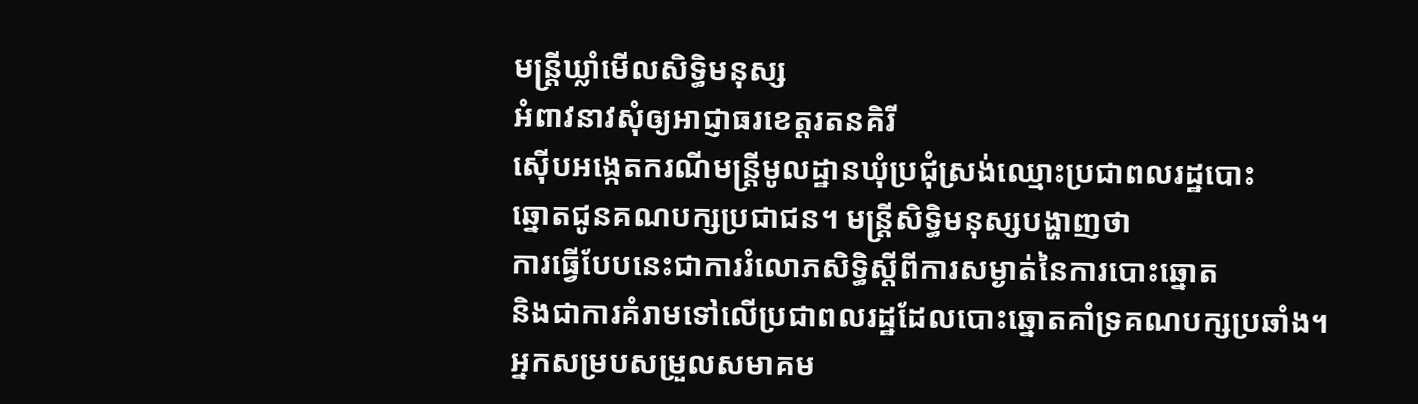មន្ត្រីឃ្លាំមើលសិទ្ធិមនុស្ស
អំពាវនាវសុំឲ្យអាជ្ញាធរខេត្តរតនគិរី
ស៊ើបអង្កេតករណីមន្ត្រីមូលដ្ឋានឃុំប្រជុំស្រង់ឈ្មោះប្រជាពលរដ្ឋបោះ
ឆ្នោតជូនគណបក្សប្រជាជន។ មន្ត្រីសិទ្ធិមនុស្សបង្ហាញថា
ការធ្វើបែបនេះជាការរំលោភសិទ្ធិស្ដីពីការសម្ងាត់នៃការបោះឆ្នោត
និងជាការគំរាមទៅលើប្រជាពលរដ្ឋដែលបោះឆ្នោតគាំទ្រគណបក្សប្រឆាំង។
អ្នកសម្របសម្រួលសមាគម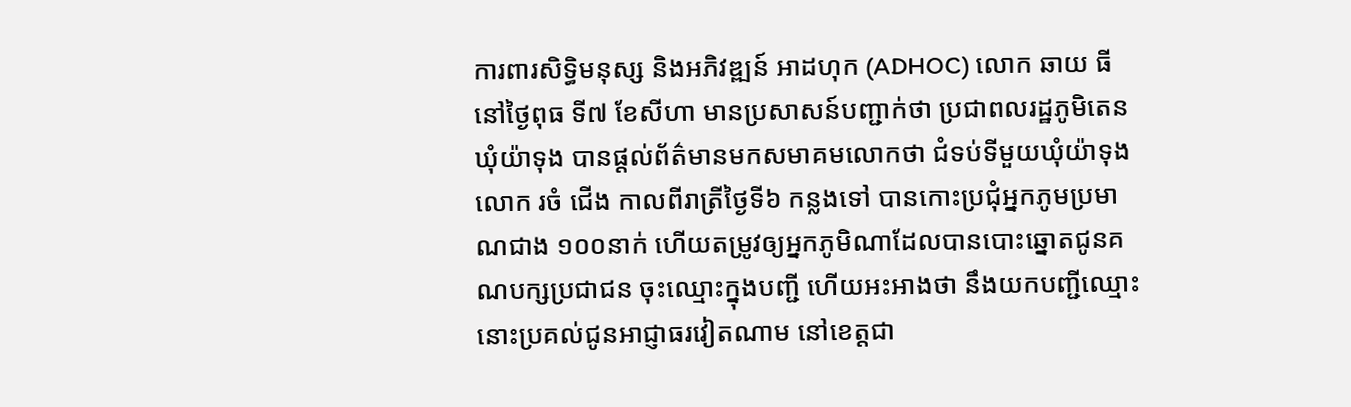ការពារសិទ្ធិមនុស្ស និងអភិវឌ្ឍន៍ អាដហុក (ADHOC) លោក ឆាយ ធី នៅថ្ងៃពុធ ទី៧ ខែសីហា មានប្រសាសន៍បញ្ជាក់ថា ប្រជាពលរដ្ឋភូមិតេន ឃុំយ៉ាទុង បានផ្តល់ព័ត៌មានមកសមាគមលោកថា ជំទប់ទីមួយឃុំយ៉ាទុង លោក រចំ ជើង កាលពីរាត្រីថ្ងៃទី៦ កន្លងទៅ បានកោះប្រជុំអ្នកភូមប្រមាណជាង ១០០នាក់ ហើយតម្រូវឲ្យអ្នកភូមិណាដែលបានបោះឆ្នោតជូនគណបក្សប្រជាជន ចុះឈ្មោះក្នុងបញ្ជី ហើយអះអាងថា នឹងយកបញ្ជីឈ្មោះនោះប្រគល់ជូនអាជ្ញាធរវៀតណាម នៅខេត្តជា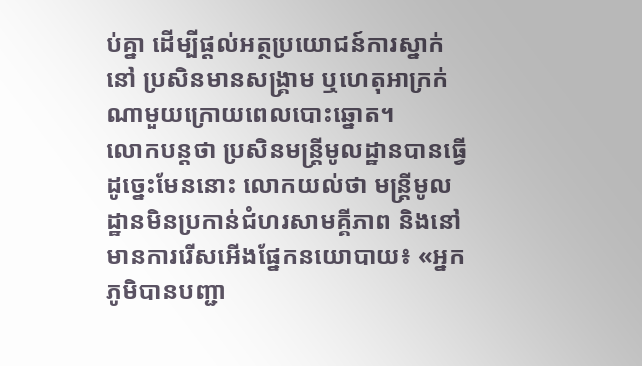ប់គ្នា ដើម្បីផ្តល់អត្ថប្រយោជន៍ការស្នាក់នៅ ប្រសិនមានសង្គ្រាម ឬហេតុអាក្រក់ណាមួយក្រោយពេលបោះឆ្នោត។
លោកបន្តថា ប្រសិនមន្ត្រីមូលដ្ឋានបានធ្វើដូច្នេះមែននោះ លោកយល់ថា មន្ត្រីមូលដ្ឋានមិនប្រកាន់ជំហរសាមគ្គីភាព និងនៅមានការរើសអើងផ្នែកនយោបាយ៖ «អ្នកភូមិបានបញ្ជា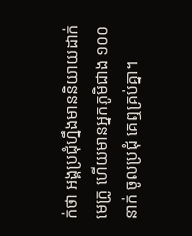ក់ថា អង្គប្រជុំហ្នឹងមាននិយាយដាក់មេក្រូ ហើយមានអ្នកភូមិជាង ១០០នាក់ ចូលប្រជុំ គេឮគ្រប់គ្នា។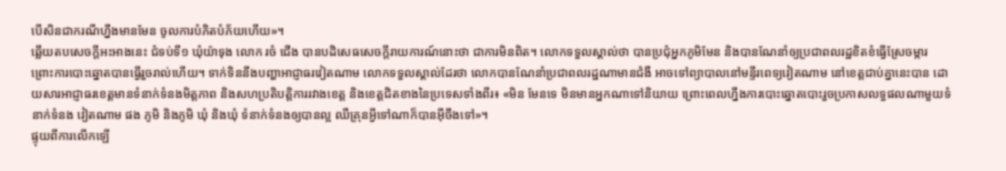បើសិនជាករណីហ្នឹងមានមែន ចូលការបំភិតបំភ័យហើយ»។
ឆ្លើយតបសេចក្តីអះអាងនេះ ជំទប់ទី១ ឃុំយ៉ាទុង លោក រចំ ជើង បានបដិសេធសេចក្តីរាយការណ៍នោះថា ជាការមិនពិត។ លោកទទួលស្គាល់ថា បានប្រជុំអ្នកភូមិមែន និងបានណែនាំឲ្យប្រជាពលរដ្ឋខិតខំធ្វើស្រែចម្ការ ព្រោះការបោះឆ្នោតបានធ្វើរួចរាល់ហើយ។ ទាក់ទិននឹងបញ្ហាអាជ្ញាធរវៀតណាម លោកទទួលស្គាល់ដែរថា លោកបានណែនាំប្រជាពលរដ្ឋណាមានជំងឺ អាចទៅព្យាបាលនៅមន្ទីរពេទ្យវៀតណាម នៅខេត្តជាប់គ្នានេះបាន ដោយសារអាជ្ញាធរខេត្តមានទំនាក់ទំនងមិត្តភាព និងសហប្រតិបត្តិការរវាងខេត្ត និងខេត្តជិតខាងនៃប្រទេសទាំងពីរ៖ «មិន មែនទេ មិនមានអ្នកណាទៅនិយាយ ព្រោះពេលហ្នឹងការបោះឆ្នោតបោះរួចប្រកាសលទ្ធផលណាមួយទំនាក់ទំនង វៀតណាម ផង ភូមិ និងភូមិ ឃុំ និងឃុំ ទំនាក់ទំនងឲ្យបានល្អ ឈឺគ្រុនអ្វីទៅណាក៏បានអ៊ីចឹងទៅ»។
ផ្ទុយពីការលើកឡើ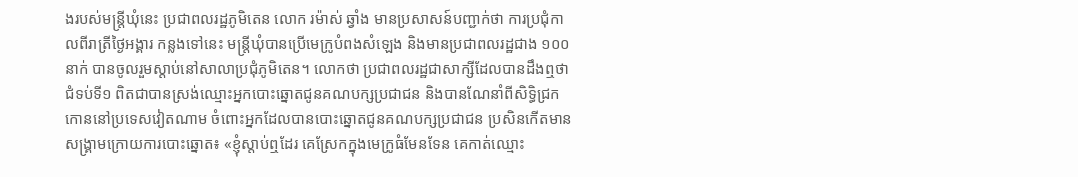ងរបស់មន្ត្រីឃុំនេះ ប្រជាពលរដ្ឋភូមិតេន លោក រម៉ាស់ ឆ្វាំង មានប្រសាសន៍បញ្ជាក់ថា ការប្រជុំកាលពីរាត្រីថ្ងៃអង្គារ កន្លងទៅនេះ មន្ត្រីឃុំបានប្រើមេក្រូបំពងសំឡេង និងមានប្រជាពលរដ្ឋជាង ១០០នាក់ បានចូលរួមស្តាប់នៅសាលាប្រជុំភូមិតេន។ លោកថា ប្រជាពលរដ្ឋជាសាក្សីដែលបានដឹងឮថា ជំទប់ទី១ ពិតជាបានស្រង់ឈ្មោះអ្នកបោះឆ្នោតជូនគណបក្សប្រជាជន និងបានណែនាំពីសិទ្ធិជ្រកកោននៅប្រទេសវៀតណាម ចំពោះអ្នកដែលបានបោះឆ្នោតជូនគណបក្សប្រជាជន ប្រសិនកើតមានសង្គ្រាមក្រោយការបោះឆ្នោត៖ «ខ្ញុំស្តាប់ឮដែរ គេស្រែកក្នុងមេក្រូធំមែនទែន គេកាត់ឈ្មោះ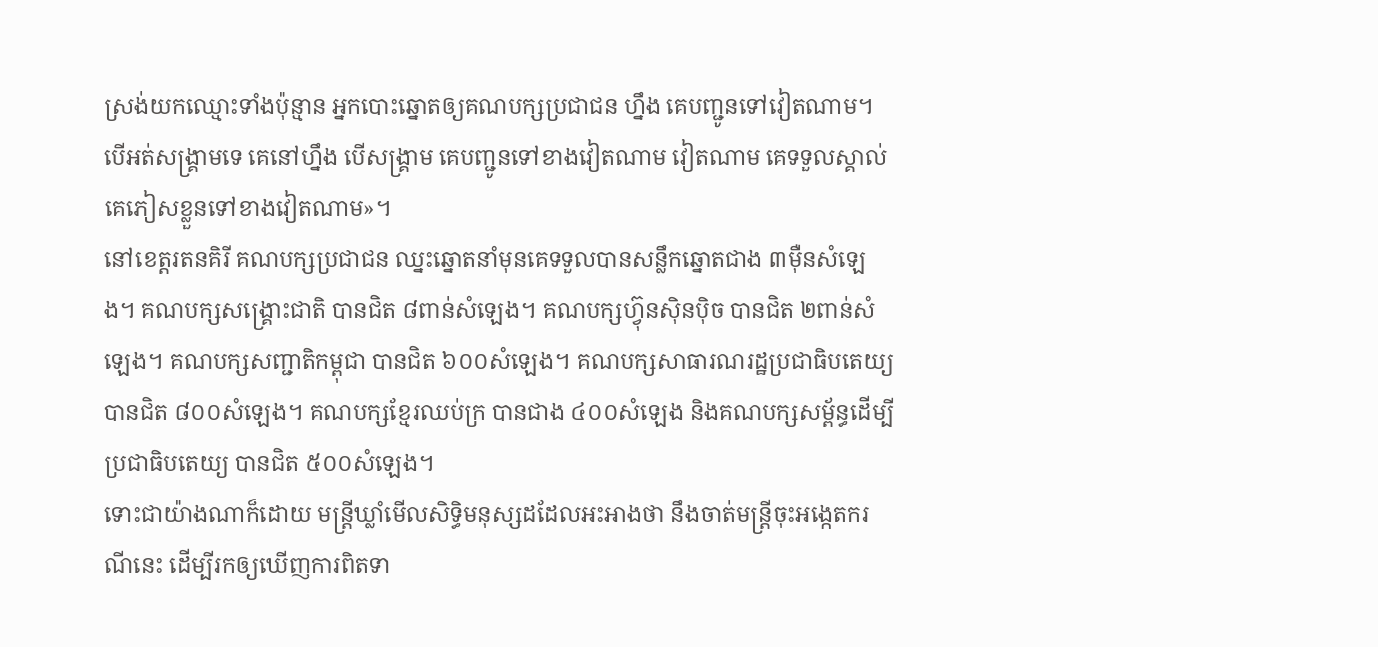ស្រង់យកឈ្មោះទាំងប៉ុន្មាន អ្នកបោះឆ្នោតឲ្យគណបក្សប្រជាជន ហ្នឹង គេបញ្ជូនទៅវៀតណាម។ បើអត់សង្គ្រាមទេ គេនៅហ្នឹង បើសង្គ្រាម គេបញ្ជូនទៅខាងវៀតណាម វៀតណាម គេទទួលស្គាល់ គេភៀសខ្លួនទៅខាងវៀតណាម»។
នៅខេត្តរតនគិរី គណបក្សប្រជាជន ឈ្នះឆ្នោតនាំមុនគេទទួលបានសន្លឹកឆ្នោតជាង ៣ម៉ឺនសំឡេង។ គណបក្សសង្គ្រោះជាតិ បានជិត ៨ពាន់សំឡេង។ គណបក្សហ៊្វុនស៊ិនប៉ិច បានជិត ២ពាន់សំឡេង។ គណបក្សសញ្ជាតិកម្ពុជា បានជិត ៦០០សំឡេង។ គណបក្សសាធារណរដ្ឋប្រជាធិបតេយ្យ បានជិត ៨០០សំឡេង។ គណបក្សខ្មែរឈប់ក្រ បានជាង ៤០០សំឡេង និងគណបក្សសម្ព័ន្ធដើម្បីប្រជាធិបតេយ្យ បានជិត ៥០០សំឡេង។
ទោះជាយ៉ាងណាក៏ដោយ មន្ត្រីឃ្លាំមើលសិទ្ធិមនុស្សដដែលអះអាងថា នឹងចាត់មន្ត្រីចុះអង្កេតករណីនេះ ដើម្បីរកឲ្យឃើញការពិតទា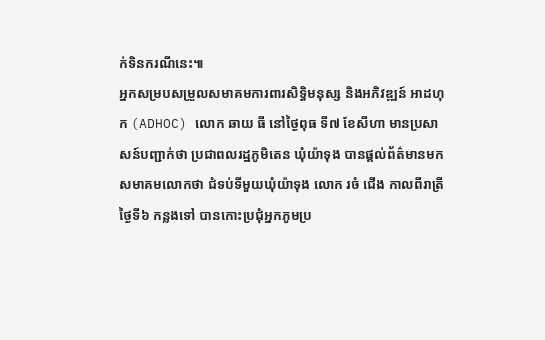ក់ទិនករណីនេះ៕
អ្នកសម្របសម្រួលសមាគមការពារសិទ្ធិមនុស្ស និងអភិវឌ្ឍន៍ អាដហុក (ADHOC) លោក ឆាយ ធី នៅថ្ងៃពុធ ទី៧ ខែសីហា មានប្រសាសន៍បញ្ជាក់ថា ប្រជាពលរដ្ឋភូមិតេន ឃុំយ៉ាទុង បានផ្តល់ព័ត៌មានមកសមាគមលោកថា ជំទប់ទីមួយឃុំយ៉ាទុង លោក រចំ ជើង កាលពីរាត្រីថ្ងៃទី៦ កន្លងទៅ បានកោះប្រជុំអ្នកភូមប្រ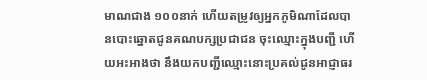មាណជាង ១០០នាក់ ហើយតម្រូវឲ្យអ្នកភូមិណាដែលបានបោះឆ្នោតជូនគណបក្សប្រជាជន ចុះឈ្មោះក្នុងបញ្ជី ហើយអះអាងថា នឹងយកបញ្ជីឈ្មោះនោះប្រគល់ជូនអាជ្ញាធរ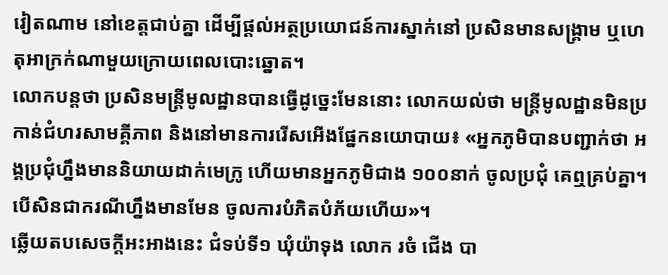វៀតណាម នៅខេត្តជាប់គ្នា ដើម្បីផ្តល់អត្ថប្រយោជន៍ការស្នាក់នៅ ប្រសិនមានសង្គ្រាម ឬហេតុអាក្រក់ណាមួយក្រោយពេលបោះឆ្នោត។
លោកបន្តថា ប្រសិនមន្ត្រីមូលដ្ឋានបានធ្វើដូច្នេះមែននោះ លោកយល់ថា មន្ត្រីមូលដ្ឋានមិនប្រកាន់ជំហរសាមគ្គីភាព និងនៅមានការរើសអើងផ្នែកនយោបាយ៖ «អ្នកភូមិបានបញ្ជាក់ថា អង្គប្រជុំហ្នឹងមាននិយាយដាក់មេក្រូ ហើយមានអ្នកភូមិជាង ១០០នាក់ ចូលប្រជុំ គេឮគ្រប់គ្នា។បើសិនជាករណីហ្នឹងមានមែន ចូលការបំភិតបំភ័យហើយ»។
ឆ្លើយតបសេចក្តីអះអាងនេះ ជំទប់ទី១ ឃុំយ៉ាទុង លោក រចំ ជើង បា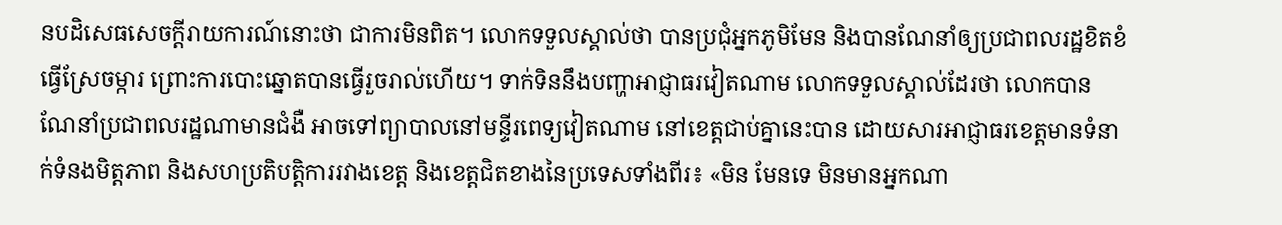នបដិសេធសេចក្តីរាយការណ៍នោះថា ជាការមិនពិត។ លោកទទួលស្គាល់ថា បានប្រជុំអ្នកភូមិមែន និងបានណែនាំឲ្យប្រជាពលរដ្ឋខិតខំធ្វើស្រែចម្ការ ព្រោះការបោះឆ្នោតបានធ្វើរួចរាល់ហើយ។ ទាក់ទិននឹងបញ្ហាអាជ្ញាធរវៀតណាម លោកទទួលស្គាល់ដែរថា លោកបានណែនាំប្រជាពលរដ្ឋណាមានជំងឺ អាចទៅព្យាបាលនៅមន្ទីរពេទ្យវៀតណាម នៅខេត្តជាប់គ្នានេះបាន ដោយសារអាជ្ញាធរខេត្តមានទំនាក់ទំនងមិត្តភាព និងសហប្រតិបត្តិការរវាងខេត្ត និងខេត្តជិតខាងនៃប្រទេសទាំងពីរ៖ «មិន មែនទេ មិនមានអ្នកណា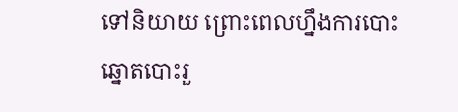ទៅនិយាយ ព្រោះពេលហ្នឹងការបោះឆ្នោតបោះរួ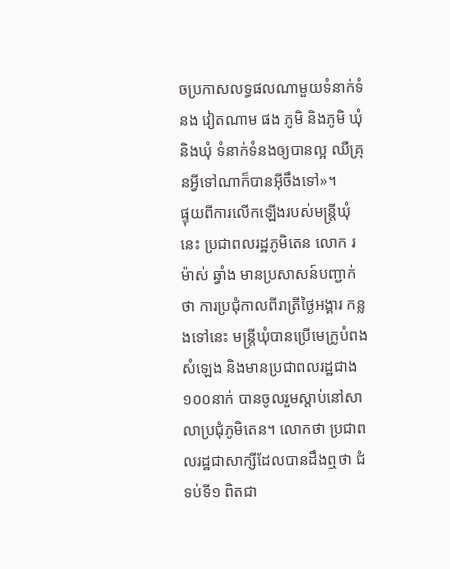ចប្រកាសលទ្ធផលណាមួយទំនាក់ទំនង វៀតណាម ផង ភូមិ និងភូមិ ឃុំ និងឃុំ ទំនាក់ទំនងឲ្យបានល្អ ឈឺគ្រុនអ្វីទៅណាក៏បានអ៊ីចឹងទៅ»។
ផ្ទុយពីការលើកឡើងរបស់មន្ត្រីឃុំនេះ ប្រជាពលរដ្ឋភូមិតេន លោក រម៉ាស់ ឆ្វាំង មានប្រសាសន៍បញ្ជាក់ថា ការប្រជុំកាលពីរាត្រីថ្ងៃអង្គារ កន្លងទៅនេះ មន្ត្រីឃុំបានប្រើមេក្រូបំពងសំឡេង និងមានប្រជាពលរដ្ឋជាង ១០០នាក់ បានចូលរួមស្តាប់នៅសាលាប្រជុំភូមិតេន។ លោកថា ប្រជាពលរដ្ឋជាសាក្សីដែលបានដឹងឮថា ជំទប់ទី១ ពិតជា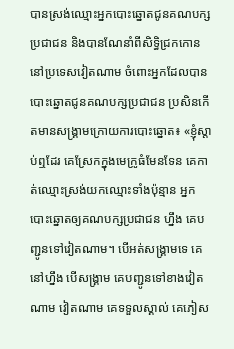បានស្រង់ឈ្មោះអ្នកបោះឆ្នោតជូនគណបក្សប្រជាជន និងបានណែនាំពីសិទ្ធិជ្រកកោននៅប្រទេសវៀតណាម ចំពោះអ្នកដែលបានបោះឆ្នោតជូនគណបក្សប្រជាជន ប្រសិនកើតមានសង្គ្រាមក្រោយការបោះឆ្នោត៖ «ខ្ញុំស្តាប់ឮដែរ គេស្រែកក្នុងមេក្រូធំមែនទែន គេកាត់ឈ្មោះស្រង់យកឈ្មោះទាំងប៉ុន្មាន អ្នកបោះឆ្នោតឲ្យគណបក្សប្រជាជន ហ្នឹង គេបញ្ជូនទៅវៀតណាម។ បើអត់សង្គ្រាមទេ គេនៅហ្នឹង បើសង្គ្រាម គេបញ្ជូនទៅខាងវៀតណាម វៀតណាម គេទទួលស្គាល់ គេភៀស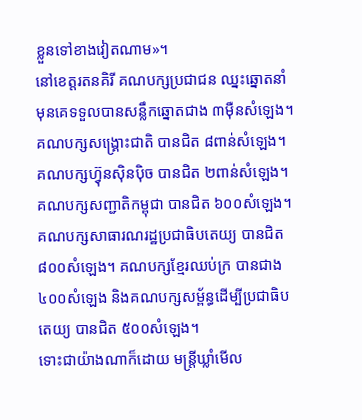ខ្លួនទៅខាងវៀតណាម»។
នៅខេត្តរតនគិរី គណបក្សប្រជាជន ឈ្នះឆ្នោតនាំមុនគេទទួលបានសន្លឹកឆ្នោតជាង ៣ម៉ឺនសំឡេង។ គណបក្សសង្គ្រោះជាតិ បានជិត ៨ពាន់សំឡេង។ គណបក្សហ៊្វុនស៊ិនប៉ិច បានជិត ២ពាន់សំឡេង។ គណបក្សសញ្ជាតិកម្ពុជា បានជិត ៦០០សំឡេង។ គណបក្សសាធារណរដ្ឋប្រជាធិបតេយ្យ បានជិត ៨០០សំឡេង។ គណបក្សខ្មែរឈប់ក្រ បានជាង ៤០០សំឡេង និងគណបក្សសម្ព័ន្ធដើម្បីប្រជាធិបតេយ្យ បានជិត ៥០០សំឡេង។
ទោះជាយ៉ាងណាក៏ដោយ មន្ត្រីឃ្លាំមើល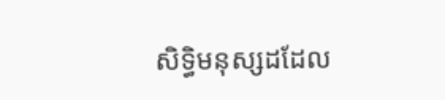សិទ្ធិមនុស្សដដែល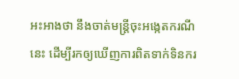អះអាងថា នឹងចាត់មន្ត្រីចុះអង្កេតករណីនេះ ដើម្បីរកឲ្យឃើញការពិតទាក់ទិនករ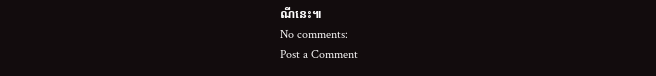ណីនេះ៕
No comments:
Post a Comment